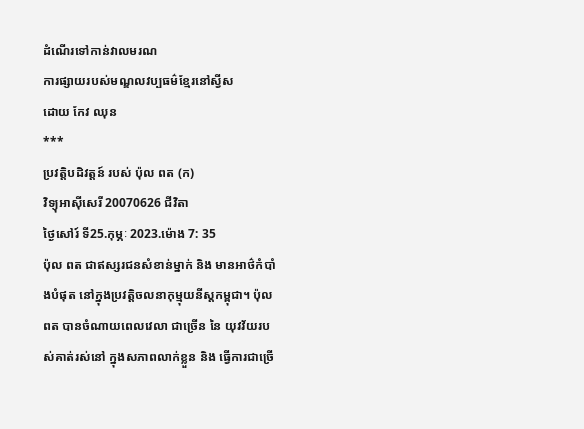ដំណើរទៅកាន់វាលមរណ
ការផ្សាយរបស់មណ្ឌលវប្បធម៌ខ្មែរនៅស្វីស
ដោយ កែវ ឈុន
***
ប្រវត្តិបដិវត្តន៍ របស់ ប៉ុល ពត (ក)
វិទ្យុអាស៊ីសេរី 20070626 ជីវិតា
ថ្ងៃសៅរ៍ ទី25.កុម្ភៈ 2023.ម៉ោង 7: 35
ប៉ុល ពត ជាឥស្សរជនសំខាន់ម្នាក់ និង មានអាថ៌កំបាំងបំផុត នៅក្នុងប្រវត្តិចលនាកុម្មុយនីស្តកម្ពុជា។ ប៉ុល ពត បានចំណាយពេលវេលា ជាច្រើន នៃ យុវវ័យរបស់គាត់រស់នៅ ក្នុងសភាពលាក់ខ្លួន និង ធ្វើការជាច្រើ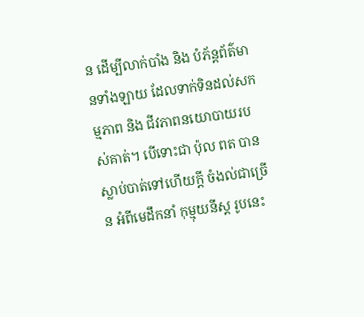ន ដើម្បីលាក់បាំង និង បំភ័ន្តព័ត៌មានទាំងឡាយ ដែលទាក់ទិនដល់សកម្មភាព និង ជីវភាពនយោបាយរបស់គាត់។ បើទោះជា ប៉ុល ពត បានស្លាប់បាត់ទៅហើយក្តី ចំងល់ជាច្រើន អំពីមេដឹកនាំ កុម្មុយនីស្ត រូបនេះ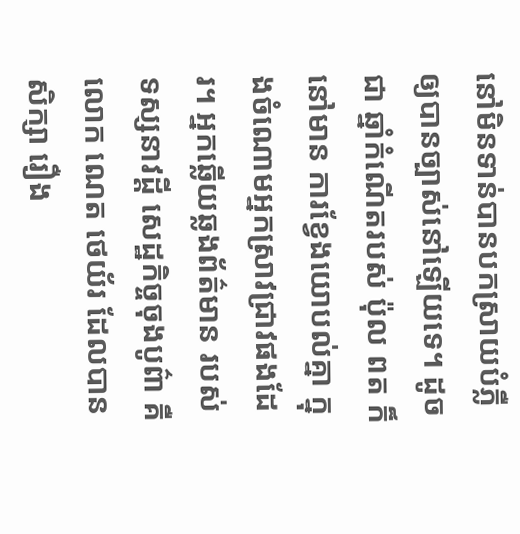នៅមិនទាន់បានបកស្រាយបំភ្លឺ ឲ្យបានច្បាស់នៅឡើយទេ។ ដូចជា ឆ្នាំកំណើតរបស់ ប៉ុល ពត ក៏នៅមាន ការខែ្វងយោបល់គ្នា ក្នុងចំណោមអ្នកស្រាវជ្រាវផងដែរ។ អ្នកឆ្លើយឆ្លងព័ត៌មាន របស់ទស្សនាវដ្តី សេដ្ឋកិច្ចចុងបូព៌ា គឺលោក ណេត ថេយ័រ ដែលបានសិក្សា រឿង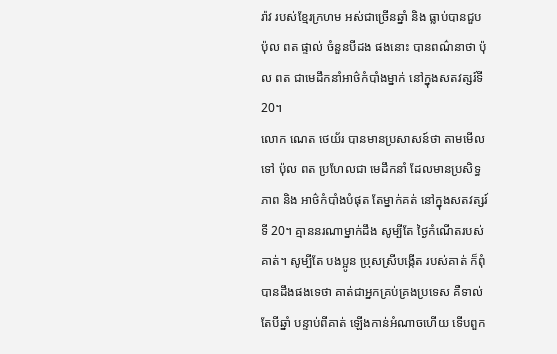រ៉ាវ របស់ខែ្មរក្រហម អស់ជាច្រើនឆ្នាំ និង ធ្លាប់បានជួប ប៉ុល ពត ផ្ទាល់ ចំនួនបីដង ផងនោះ បានពណ៌នាថា ប៉ុល ពត ជាមេដឹកនាំអាថ៌កំបាំងម្នាក់ នៅក្នុងសតវត្សរ៍ទី 20។
លោក ណេត ថេយ័រ បានមានប្រសាសន៍ថា តាមមើលទៅ ប៉ុល ពត ប្រហែលជា មេដឹកនាំ ដែលមានប្រសិទ្ធភាព និង អាថ៌កំបាំងបំផុត តែម្នាក់គត់ នៅក្នុងសតវត្សរ៍ទី 20។ គ្មាននរណាម្នាក់ដឹង សូម្បីតែ ថៃ្ងកំណើតរបស់គាត់។ សូម្បីតែ បងប្អូន ប្រុសស្រីបង្កើត របស់គាត់ ក៏ពុំបានដឹងផងទេថា គាត់ជាអ្នកគ្រប់គ្រងប្រទេស គឺទាល់តែបីឆ្នាំ បន្ទាប់ពីគាត់ ឡើងកាន់អំណាចហើយ ទើបពួក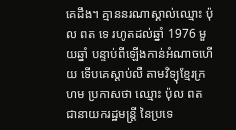គេដឹង។ គ្មាននរណាស្គាល់ឈ្មោះ ប៉ុល ពត ទេ រហូតដល់ឆ្នាំ 1976 មួយឆ្នាំ បន្ទាប់ពីឡើងកាន់អំណាចហើយ ទើបគេស្តាប់លឺ តាមវិទ្យុខែ្មរក្រហម ប្រកាសថា ឈ្មោះ ប៉ុល ពត ជានាយករដ្ឋមន្រ្តី នៃប្រទេ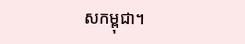សកម្ពុជា។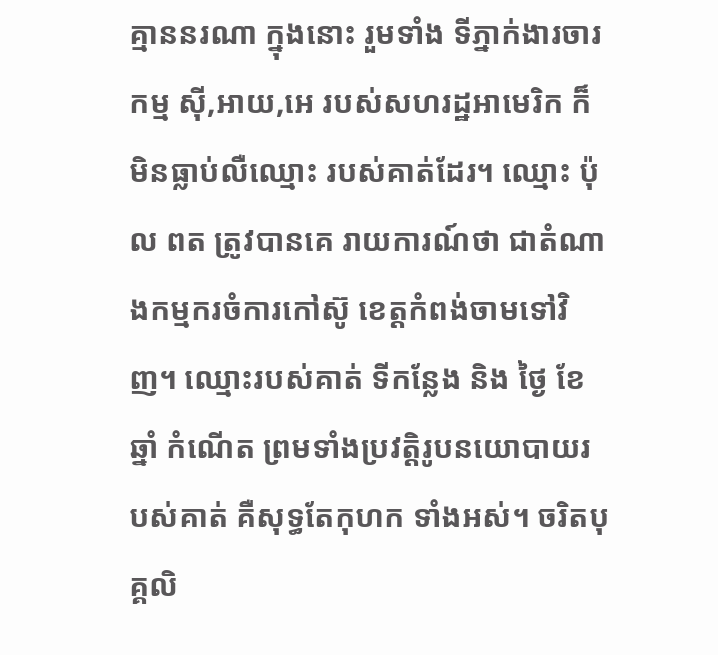គ្មាននរណា ក្នុងនោះ រួមទាំង ទីភ្នាក់ងារចារកម្ម ស៊ី,អាយ,អេ របស់សហរដ្ឋអាមេរិក ក៏មិនធ្លាប់លឺឈ្មោះ របស់គាត់ដែរ។ ឈ្មោះ ប៉ុល ពត ត្រូវបានគេ រាយការណ៍ថា ជាតំណាងកម្មករចំការកៅស៊ូ ខេត្តកំពង់ចាមទៅវិញ។ ឈ្មោះរបស់គាត់ ទីកនែ្លង និង ថៃ្ង ខែ ឆ្នាំ កំណើត ព្រមទាំងប្រវត្តិរូបនយោបាយរបស់គាត់ គឺសុទ្ធតែកុហក ទាំងអស់។ ចរិតបុគ្គលិ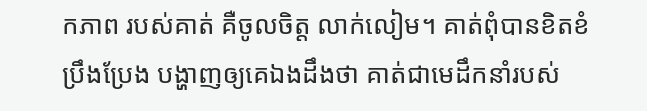កភាព របស់គាត់ គឺចូលចិត្ត លាក់លៀម។ គាត់ពុំបានខិតខំប្រឹងប្រែង បង្ហាញឲ្យគេឯងដឹងថា គាត់ជាមេដឹកនាំរបស់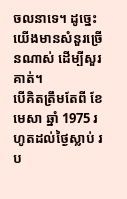ចលនាទេ។ ដូចេ្នះ យើងមានសំនួរច្រើនណាស់ ដើម្បីសួរគាត់។
បើគិតត្រឹមតែពី ខែមេសា ឆ្នាំ 1975 រហូតដល់ថៃ្ងស្លាប់ រប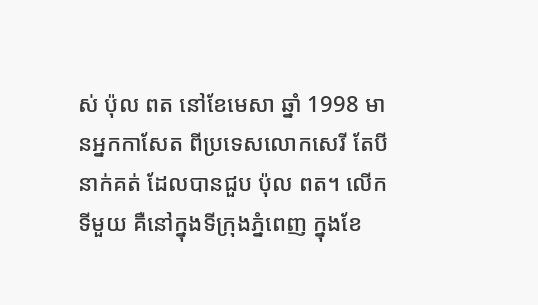ស់ ប៉ុល ពត នៅខែមេសា ឆ្នាំ 1998 មានអ្នកកាសែត ពីប្រទេសលោកសេរី តែបីនាក់គត់ ដែលបានជួប ប៉ុល ពត។ លើកទីមួយ គឺនៅក្នុងទីក្រុងភ្នំពេញ ក្នុងខែ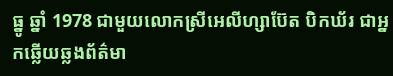ធ្នូ ឆ្នាំ 1978 ជាមួយលោកស្រីអេលីហ្សាប៊ែត បិកឃ័រ ជាអ្នកឆ្លើយឆ្លងព័ត៌មា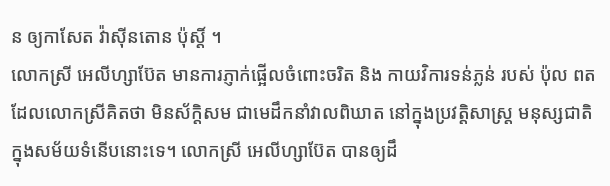ន ឲ្យកាសែត វ៉ាស៊ីនតោន ប៉ុស្ដិ៍ ។
លោកស្រី អេលីហ្សាប៊ែត មានការភ្ញាក់ផ្អើលចំពោះចរិត និង កាយវិការទន់ភ្លន់ របស់ ប៉ុល ពត ដែលលោកស្រីគិតថា មិនស័ក្តិសម ជាមេដឹកនាំវាលពិឃាត នៅក្នុងប្រវត្តិសាស្រ្ត មនុស្សជាតិ ក្នុងសម័យទំនើបនោះទេ។ លោកស្រី អេលីហ្សាប៊ែត បានឲ្យដឹ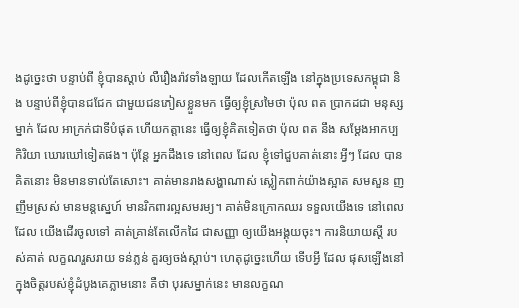ងដូចេ្នះថា បន្ទាប់ពី ខ្ញុំបានស្តាប់ លឺរឿងរ៉ាវទាំងឡាយ ដែលកើតឡើង នៅក្នុងប្រទេសកម្ពុជា និង បន្ទាប់ពីខ្ញុំបានជជែក ជាមួយជនភៀសខ្លួនមក ធ្វើឲ្យខ្ញុំស្រមៃថា ប៉ុល ពត ប្រាកដជា មនុស្សម្នាក់ ដែល អាក្រក់ជាទីបំផុត ហើយកត្តានេះ ធ្វើឲ្យខ្ញុំគិតទៀតថា ប៉ុល ពត នឹង សមែ្តងអាកប្បកិរិយា ឃោរឃៅទៀតផង។ ប៉ុនែ្ត អ្នកដឹងទេ នៅពេល ដែល ខ្ញុំទៅជួបគាត់នោះ អ្វីៗ ដែល បានគិតនោះ មិនមានទាល់តែសោះ។ គាត់មានរាងសង្ហាណាស់ ស្លៀកពាក់យ៉ាងស្អាត សមសួន ញញឹមស្រស់ មានមន្តសេ្នហ៍ មានរិកពារល្អសមរម្យ។ គាត់មិនក្រោកឈរ ទទួលយើងទេ នៅពេល ដែល យើងដើរចូលទៅ គាត់គ្រាន់តែលើកដៃ ជាសញ្ញា ឲ្យយើងអង្គុយចុះ។ ការនិយាយស្តី របស់គាត់ លក្ខណរួសរាយ ទន់ភ្លន់ គួរឲ្យចង់ស្តាប់។ ហេតុដូចេ្នះហើយ ទើបអ្វី ដែល ផុសឡើងនៅក្នុងចិត្តរបស់ខ្ញុំដំបូងគេភ្លាមនោះ គឺថា បុរសម្នាក់នេះ មានលក្ខណ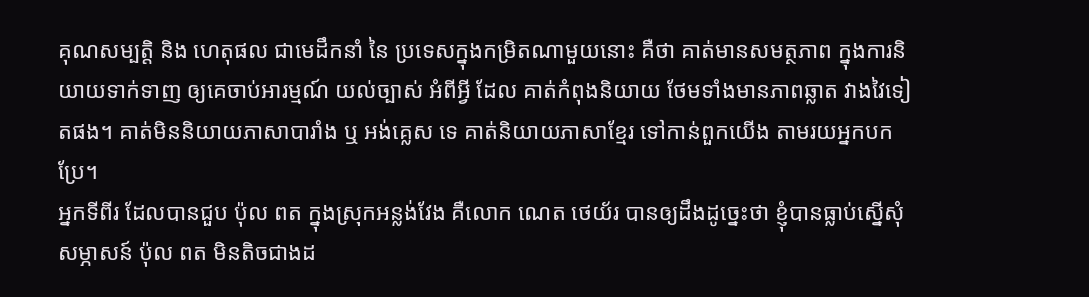គុណសម្បត្តិ និង ហេតុផល ជាមេដឹកនាំ នៃ ប្រទេសក្នុងកម្រិតណាមួយនោះ គឺថា គាត់មានសមត្ថភាព ក្នុងការនិយាយទាក់ទាញ ឲ្យគេចាប់អារម្មណ៍ យល់ច្បាស់ អំពីអ្វី ដែល គាត់កំពុងនិយាយ ថែមទាំងមានភាពឆ្លាត វាងវៃទៀតផង។ គាត់មិននិយាយភាសាបារាំង ឬ អង់គេ្លស ទេ គាត់និយាយភាសាខែ្មរ ទៅកាន់ពួកយើង តាមរយអ្នកបកប្រែ។
អ្នកទីពីរ ដែលបានជួប ប៉ុល ពត ក្នុងស្រុកអន្លង់វែង គឺលោក ណេត ថេយ័រ បានឲ្យដឹងដូចេ្នះថា ខ្ញុំបានធ្លាប់ស្នើសុំសម្ភាសន៍ ប៉ុល ពត មិនតិចជាងដ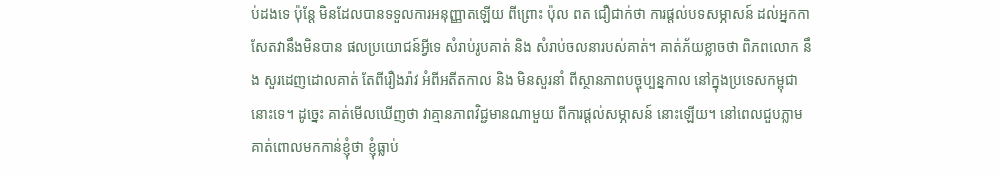ប់ដងទេ ប៉ុនែ្ត មិនដែលបានទទួលការអនុញ្ញាតឡើយ ពីព្រោះ ប៉ុល ពត ជឿជាក់ថា ការផ្តល់បទសម្ភាសន៍ ដល់អ្នកកាសែតវានឹងមិនបាន ផលប្រយោជន៍អ្វីទេ សំរាប់រូបគាត់ និង សំរាប់ចលនារបស់គាត់។ គាត់ភ័យខ្លាចថា ពិភពលោក នឹង សួរដេញដោលគាត់ តែពីរឿងរ៉ាវ អំពីអតីតកាល និង មិនសួរនាំ ពីស្ថានភាពបច្ចុប្បន្នកាល នៅក្នុងប្រទេសកម្ពុជានោះទេ។ ដូចេ្នះ គាត់មើលឃើញថា វាគ្មានភាពវិជ្ជមានណាមួយ ពីការផ្តល់សម្ភាសន៍ នោះឡើយ។ នៅពេលជួបភ្លាម គាត់ពោលមកកាន់ខ្ញុំថា ខ្ញុំធ្លាប់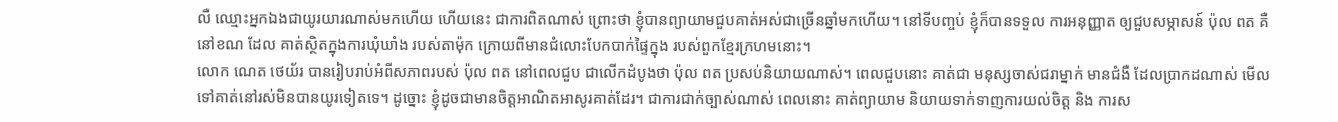លឺ ឈ្មោះអ្នកឯងជាយូរយារណាស់មកហើយ ហើយនេះ ជាការពិតណាស់ ព្រោះថា ខ្ញុំបានព្យាយាមជួបគាត់អស់ជាច្រើនឆ្នាំមកហើយ។ នៅទីបញ្ចប់ ខ្ញុំក៏បានទទួល ការអនុញ្ញាត ឲ្យជួបសម្ភាសន៍ ប៉ុល ពត គឺនៅខណ ដែល គាត់ស្ថិតក្នុងការឃុំឃាំង របស់តាម៉ុក ក្រោយពីមានជំលោះបែកបាក់ផៃ្ទក្នុង របស់ពួកខែ្មរក្រហមនោះ។
លោក ណេត ថេយ័រ បានរៀបរាប់អំពីសភាពរបស់ ប៉ុល ពត នៅពេលជួប ជាលើកដំបូងថា ប៉ុល ពត ប្រសប់និយាយណាស់។ ពេលជួបនោះ គាត់ជា មនុស្សចាស់ជរាម្នាក់ មានជំងឺ ដែលប្រាកដណាស់ មើលទៅគាត់នៅរស់មិនបានយូរទៀតទេ។ ដូច្នោះ ខ្ញុំដូចជាមានចិត្តអាណិតអាសូរគាត់ដែរ។ ជាការជាក់ច្បាស់ណាស់ ពេលនោះ គាត់ព្យាយាម និយាយទាក់ទាញការយល់ចិត្ត និង ការស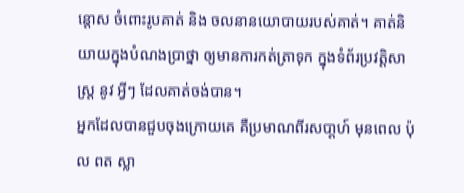ន្ដោស ចំពោះរូបគាត់ និង ចលនានយោបាយរបស់គាត់។ គាត់និយាយក្នុងបំណងប្រាថ្នា ឲ្យមានការកត់ត្រាទុក ក្នុងទំព័រប្រវត្តិសាស្រ្ត នូវ អ្វីៗ ដែលគាត់ចង់បាន។
អ្នកដែលបានជួបចុងក្រោយគេ គឺប្រមាណពីរសបា្តហ៍ មុនពេល ប៉ុល ពត ស្លា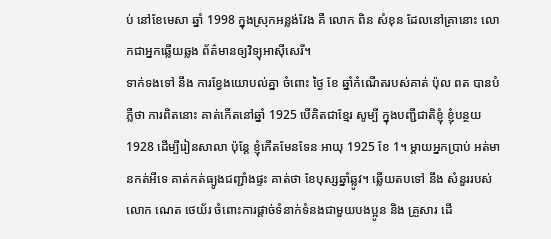ប់ នៅខែមេសា ឆ្នាំ 1998 ក្នុងស្រុកអន្លង់វែង គឺ លោក ពិន សំខុន ដែលនៅគ្រានោះ លោកជាអ្នកឆ្លើយឆ្លង ព័ត៌មានឲ្យវិទ្យុអាស៊ីសេរី។
ទាក់ទងទៅ នឹង ការខែ្វងយោបល់គ្នា ចំពោះ ថៃ្ង ខែ ឆ្នាំកំណើតរបស់គាត់ ប៉ុល ពត បានបំភ្លឺថា ការពិតនោះ គាត់កើតនៅឆ្នាំ 1925 បើគិតជាខែ្មរ សូម្បី ក្នុងបញ្ជីជាតិខ្ញុំ ខ្ញុំបន្ថយ 1928 ដើម្បីរៀនសាលា ប៉ុនែ្ត ខ្ញុំកើតមែនទែន អាយុ 1925 ខែ 1។ ម្តាយអ្នកប្រាប់ អត់មានកត់អីទេ គាត់កត់ធ្យូងជញ្ជាំងផ្ទះ គាត់ថា ខែបុស្សឆ្នាំឆ្លូវ។ ឆ្លើយតបទៅ នឹង សំនួររបស់លោក ណេត ថេយ័រ ចំពោះការផ្តាច់ទំនាក់ទំនងជាមួយបងប្អូន និង គ្រួសារ ដើ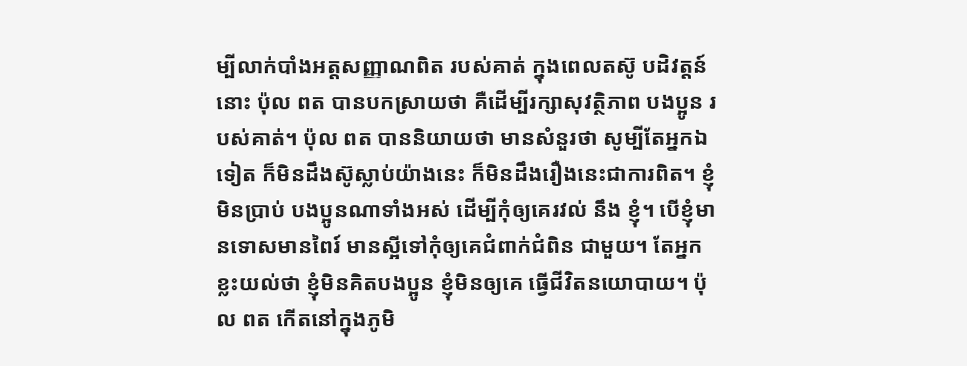ម្បីលាក់បាំងអត្តសញ្ញាណពិត របស់គាត់ ក្នុងពេលតស៊ូ បដិវត្តន៍នោះ ប៉ុល ពត បានបកស្រាយថា គឺដើម្បីរក្សាសុវត្ថិភាព បងប្អូន របស់គាត់។ ប៉ុល ពត បាននិយាយថា មានសំនួរថា សូម្បីតែអ្នកឯទៀត ក៏មិនដឹងស៊ូស្លាប់យ៉ាងនេះ ក៏មិនដឹងរឿងនេះជាការពិត។ ខ្ញុំមិនប្រាប់ បងប្អូនណាទាំងអស់ ដើម្បីកុំឲ្យគេរវល់ នឹង ខ្ញុំ។ បើខ្ញុំមានទោសមានពៃរ៍ មានស្អីទៅកុំឲ្យគេជំពាក់ជំពិន ជាមួយ។ តែអ្នកខ្លះយល់ថា ខ្ញុំមិនគិតបងប្អូន ខ្ញុំមិនឲ្យគេ ធ្វើជីវិតនយោបាយ។ ប៉ុល ពត កើតនៅក្នុងភូមិ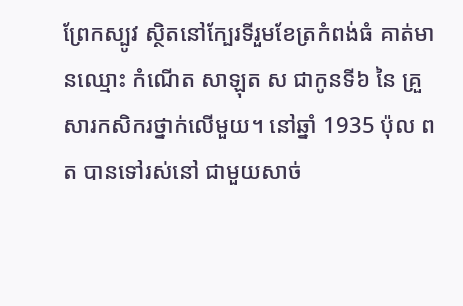ព្រែកស្បូវ ស្ថិតនៅកែ្បរទីរួមខែត្រកំពង់ធំ គាត់មានឈ្មោះ កំណើត សាឡុត ស ជាកូនទី៦ នៃ គ្រួសារកសិករថ្នាក់លើមួយ។ នៅឆ្នាំ 1935 ប៉ុល ពត បានទៅរស់នៅ ជាមួយសាច់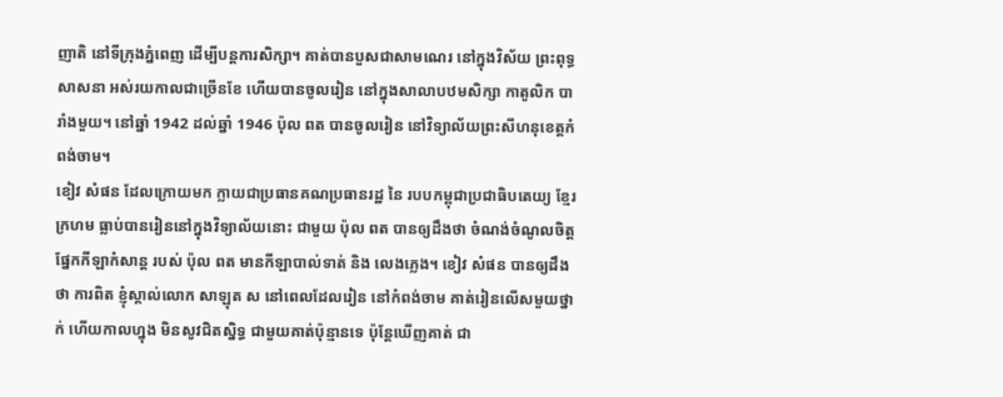ញាតិ នៅទីក្រុងភ្នំពេញ ដើម្បីបន្តការសិក្សា។ គាត់បានបួសជាសាមណេរ នៅក្នុងវិស័យ ព្រះពុទ្ធសាសនា អស់រយកាលជាច្រើនខែ ហើយបានចូលរៀន នៅក្នុងសាលាបឋមសិក្សា កាតូលិក បារាំងមួយ។ នៅឆ្នាំ 1942 ដល់ឆ្នាំ 1946 ប៉ុល ពត បានចូលរៀន នៅវិទ្យាល័យព្រះសីហនុខេត្តកំពង់ចាម។
ខៀវ សំផន ដែលក្រោយមក ក្លាយជាប្រធានគណប្រធានរដ្ឋ នៃ របបកម្ពុជាប្រជាធិបតេយ្យ ខែ្មរក្រហម ធ្លាប់បានរៀននៅក្នុងវិទ្យាល័យនោះ ជាមួយ ប៉ុល ពត បានឲ្យដឹងថា ចំណង់ចំណូលចិត្ត ផែ្នកកីឡាកំសាន្ត របស់ ប៉ុល ពត មានកីឡាបាល់ទាត់ និង លេងភេ្លង។ ខៀវ សំផន បានឲ្យដឹងថា ការពិត ខ្ញុំស្គាល់លោក សាឡុត ស នៅពេលដែលរៀន នៅកំពង់ចាម គាត់រៀនលើសមួយថ្នាក់ ហើយកាលហ្នុង មិនសូវជិតស្និទ្ធ ជាមួយគាត់ប៉ុន្មានទេ ប៉ុនែ្តឃើញគាត់ ជា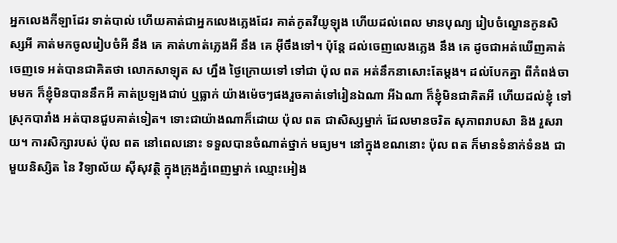អ្នកលេងកីឡាដែរ ទាត់បាល់ ហើយគាត់ជាអ្នកលេងភេ្លងដែរ គាត់កូតវីយូឡុង ហើយដល់ពេល មានបុណ្យ រៀបចំល្ខោនកូនសិស្សអី គាត់មកចូលរៀបចំអី នឹង គេ គាត់ហាត់ភេ្លងអី នឹង គេ អ៊ីចឹងទៅ។ ប៉ុនែ្ត ដល់ចេញលេងភេ្លង នឹង គេ ដូចជាអត់ឃើញគាត់ចេញទេ អត់បានជាគិតថា លោកសាឡុត ស ហ្នឹង ថៃ្ងក្រោយទៅ ទៅជា ប៉ុល ពត អត់នឹកនាសោះតែម្តង។ ដល់បែកគ្នា ពីកំពង់ចាមមក ក៏ខ្ញុំមិនបាននឹកអី គាត់ប្រឡងជាប់ ឬធ្លាក់ យ៉ាងម៉េចៗផងរួចគាត់ទៅរៀនឯណា អីឯណា ក៏ខ្ញុំមិនជាគិតអី ហើយដល់ខ្ញុំ ទៅស្រុកបារាំង អត់បានជួបគាត់ទៀត។ ទោះជាយ៉ាងណាក៏ដោយ ប៉ុល ពត ជាសិស្សម្នាក់ ដែលមានចរិត សុភាពរាបសា និង រួសរាយ។ ការសិក្សារបស់ ប៉ុល ពត នៅពេលនោះ ទទួលបានចំណាត់ថ្នាក់ មធ្យម។ នៅក្នុងខណនោះ ប៉ុល ពត ក៏មានទំនាក់ទំនង ជាមួយនិស្សិត នៃ វិទ្យាល័យ ស៊ីសុវត្ថិ ក្នុងក្រុងភ្នំពេញម្នាក់ ឈ្មោះអៀង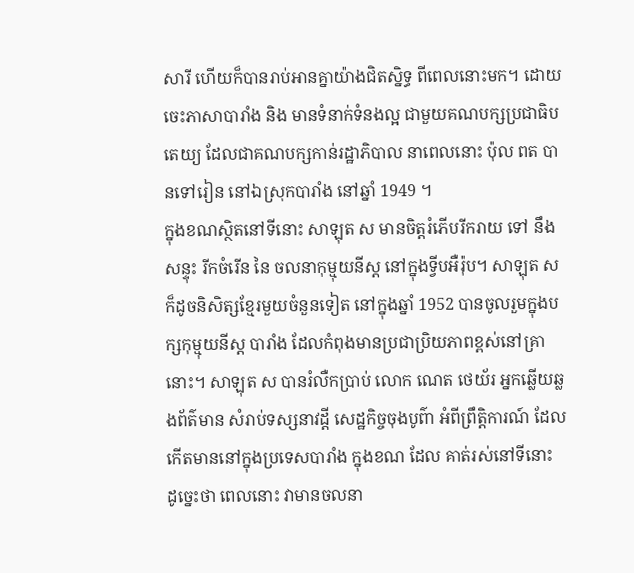សារី ហើយក៏បានរាប់អានគ្នាយ៉ាងជិតស្និទ្ធ ពីពេលនោះមក។ ដោយចេះភាសាបារាំង និង មានទំនាក់ទំនងល្អ ជាមួយគណបក្សប្រជាធិបតេយ្យ ដែលជាគណបក្សកាន់រដ្ឋាភិបាល នាពេលនោះ ប៉ុល ពត បានទៅរៀន នៅឯស្រុកបារាំង នៅឆ្នាំ 1949 ។
ក្នុងខណស្ថិតនៅទីនោះ សាឡុត ស មានចិត្តរំភើបរីករាយ ទៅ នឹង សន្ទុះ រីកចំរើន នៃ ចលនាកុម្មុយនីស្ត នៅក្នុងទ្វីបអឺរ៉ុប។ សាឡុត ស ក៏ដូចនិសិត្សខែ្មរមួយចំនួនទៀត នៅក្នុងឆ្នាំ 1952 បានចូលរួមក្នុងបក្សកុម្មុយនីស្ត បារាំង ដែលកំពុងមានប្រជាប្រិយភាពខ្ពស់នៅគ្រានោះ។ សាឡុត ស បានរំលឺកប្រាប់ លោក ណេត ថេយ័រ អ្នកឆ្លើយឆ្លងព័ត៌មាន សំរាប់ទស្សនាវដ្តី សេដ្ឋកិច្ចចុងបូព៌ា អំពីព្រឹត្តិការណ៍ ដែលកើតមាននៅក្នុងប្រទេសបារាំង ក្នុងខណ ដែល គាត់រស់នៅទីនោះ ដូចេ្នះថា ពេលនោះ វាមានចលនា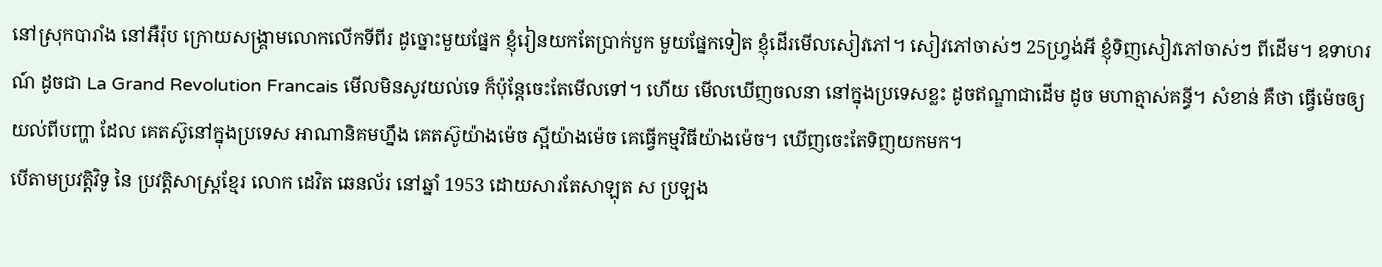នៅស្រុកបារាំង នៅអឺរ៉ុប ក្រោយសង្រ្គាមលោកលើកទីពីរ ដូច្នោះមួយផែ្នក ខ្ញុំរៀនយកតែប្រាក់បួក មួយផែ្នកទៀត ខ្ញុំដើរមើលសៀវភៅ។ សៀវភៅចាស់ៗ 25ហ្រ្វង់អី ខ្ញុំទិញសៀវភៅចាស់ៗ ពីដើម។ ឧទាហរណ៍ ដូចជា La Grand Revolution Francais មើលមិនសូវយល់ទេ ក៏ប៉ុនែ្តចេះតែមើលទៅ។ ហើយ មើលឃើញចលនា នៅក្នុងប្រទេសខ្លះ ដូចឥណ្ឌាជាដើម ដូច មហាត្មាស់គន្ធី។ សំខាន់ គឺថា ធ្វើម៉េចឲ្យយល់ពីបញ្ហា ដែល គេតស៊ូនៅក្នុងប្រទេស អាណានិគមហ្នឹង គេតស៊ូយ៉ាងម៉េច ស្អីយ៉ាងម៉េច គេធ្វើកម្មវិធីយ៉ាងម៉េច។ ឃើញចេះតែទិញយកមក។
បើតាមប្រវត្តិវិទូ នៃ ប្រវត្តិសាស្រ្តខែ្មរ លោក ដេវិត ឆេនល័រ នៅឆ្នាំ 1953 ដោយសារតែសាឡុត ស ប្រឡង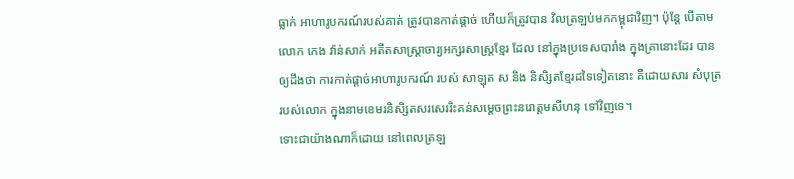ធ្លាក់ អាហារូបករណ៍របស់គាត់ ត្រូវបានកាត់ផ្តាច់ ហើយក៏ត្រូវបាន វិលត្រឡប់មកកម្ពុជាវិញ។ ប៉ុនែ្ត បើតាមលោក កេង វ៉ាន់សាក់ អតីតសាស្រ្តាចារ្យអក្សរសាស្រ្តខែ្មរ ដែល នៅក្នុងប្រទេសបារាំង ក្នុងគ្រានោះដែរ បានឲ្យដឹងថា ការកាត់ផ្តាច់អាហារូបករណ៍ របស់ សាឡុត ស និង និសិ្សតខែ្មរដទៃទៀតនោះ គឺដោយសារ សំបុត្ររបស់លោក ក្នុងនាមខេមរនិសិ្សតសរសេររិះគន់សមេ្តចព្រះនរោត្តមសីហនុ ទៅវិញទេ។
ទោះជាយ៉ាងណាក៏ដោយ នៅពេលត្រឡ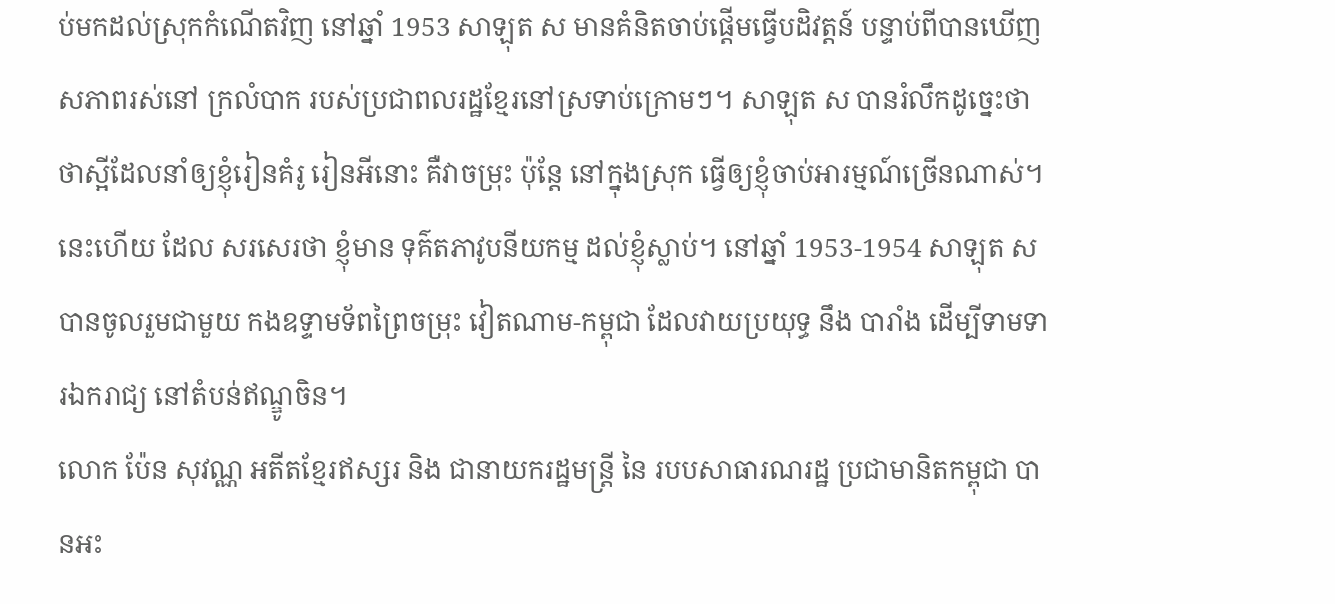ប់មកដល់ស្រុកកំណើតវិញ នៅឆ្នាំ 1953 សាឡុត ស មានគំនិតចាប់ផ្តើមធ្វើបដិវត្តន៍ បន្ទាប់ពីបានឃើញ សភាពរស់នៅ ក្រលំបាក របស់ប្រជាពលរដ្ឋខែ្មរនៅស្រទាប់ក្រោមៗ។ សាឡុត ស បានរំលឹកដូចេ្នះថា ថាស្អីដែលនាំឲ្យខ្ញុំរៀនគំរូ រៀនអីនោះ គឺវាចម្រុះ ប៉ុនែ្ត នៅក្នុងស្រុក ធ្វើឲ្យខ្ញុំចាប់អារម្មណ៍ច្រើនណាស់។ នេះហើយ ដែល សរសេរថា ខ្ញុំមាន ទុគ៌តភាវូបនីយកម្ម ដល់ខ្ញុំស្លាប់។ នៅឆ្នាំ 1953-1954 សាឡុត ស បានចូលរួមជាមួយ កងឧទ្ទាមទ័ពព្រៃចម្រុះ វៀតណាម-កម្ពុជា ដែលវាយប្រយុទ្ធ នឹង បារាំង ដើម្បីទាមទារឯករាជ្យ នៅតំបន់ឥណ្ឌូចិន។
លោក ប៉ែន សុវណ្ណ អតីតខែ្មរឥស្សរ និង ជានាយករដ្ឋមន្រ្តី នៃ របបសាធារណរដ្ឋ ប្រជាមានិតកម្ពុជា បានអះ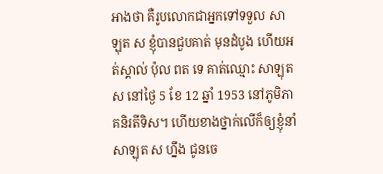អាងថា គឺរូបលោកជាអ្នកទៅទទួល សាឡុត ស ខ្ញុំបានជួបគាត់ មុនដំបូង ហើយអត់ស្គាល់ ប៉ុល ពត ទេ គាត់ឈ្មោះ សាឡុត ស នៅថៃ្ង 5 ខែ 12 ឆ្នាំ 1953 នៅភូមិភាគនិរតីទិស។ ហើយខាងថ្នាក់លើក៏ឲ្យខ្ញុំនាំ សាឡុត ស ហ្នឹង ជូនចេ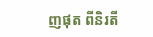ញផុត ពីនិរតី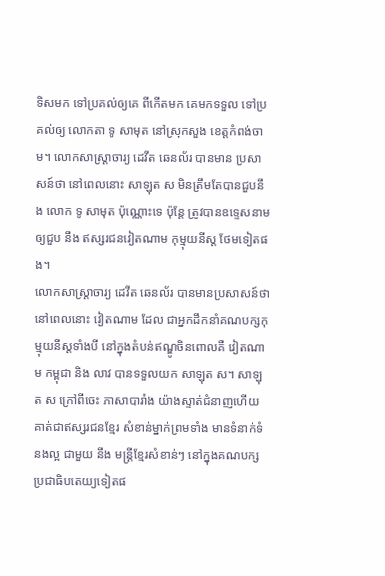ទិសមក ទៅប្រគល់ឲ្យគេ ពីកើតមក គេមកទទួល ទៅប្រគល់ឲ្យ លោកតា ទូ សាមុត នៅស្រុកសួង ខេត្តកំពង់ចាម។ លោកសាស្រ្តាចារ្យ ដេវីត ឆេនល័រ បានមាន ប្រសាសន៍ថា នៅពេលនោះ សាឡុត ស មិនត្រឹមតែបានជួបនឹង លោក ទូ សាមុត ប៉ុណ្ណោះទេ ប៉ុនែ្ត ត្រូវបានឧទេ្ទសនាមឲ្យជួប នឹង ឥស្សរជនវៀតណាម កុម្មុយនីស្ត ថែមទៀតផង។
លោកសាស្រ្តាចារ្យ ដេវីត ឆេនល័រ បានមានប្រសាសន៍ថា នៅពេលនោះ វៀតណាម ដែល ជាអ្នកដឹកនាំគណបក្សកុម្មុយនីស្តទាំងបី នៅក្នុងតំបន់ឥណ្ឌូចិនពោលគឺ វៀតណាម កម្ពុជា និង លាវ បានទទួលយក សាឡុត ស។ សាឡុត ស ក្រៅពីចេះ ភាសាបារាំង យ៉ាងស្ទាត់ជំនាញហើយ គាត់ជាឥស្សរជនខែ្មរ សំខាន់ម្នាក់ព្រមទាំង មានទំនាក់ទំនងល្អ ជាមួយ នឹង មន្រ្តីខែ្មរសំខាន់ៗ នៅក្នុងគណបក្សប្រជាធិបតេយ្យទៀតផ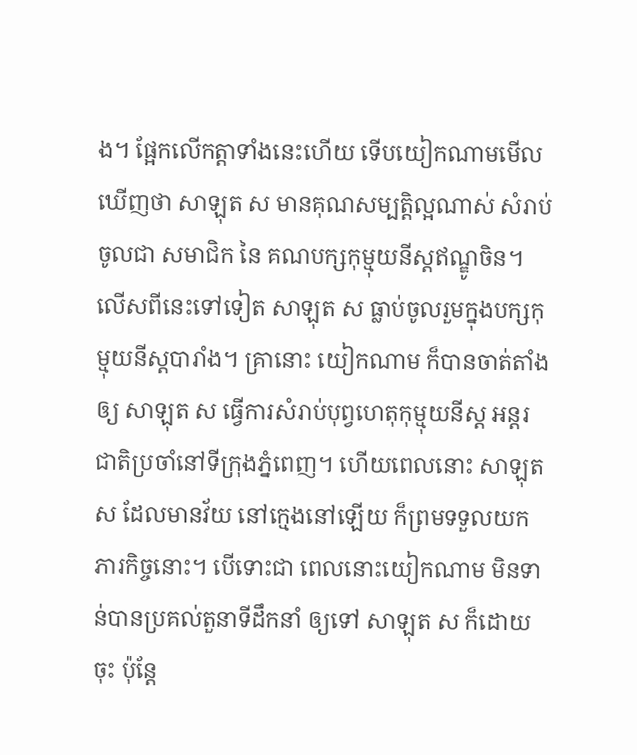ង។ ផែ្អកលើកត្តាទាំងនេះហើយ ទើបយៀកណាមមើលឃើញថា សាឡុត ស មានគុណសម្បត្តិល្អណាស់ សំរាប់ចូលជា សមាជិក នៃ គណបក្សកុម្មុយនីស្តឥណ្ឌូចិន។ លើសពីនេះទៅទៀត សាឡុត ស ធ្លាប់ចូលរួមក្នុងបក្សកុម្មុយនីស្តបារាំង។ គ្រានោះ យៀកណាម ក៏បានចាត់តាំងឲ្យ សាឡុត ស ធ្វើការសំរាប់បុព្វហេតុកុម្មុយនីស្ត អន្តរជាតិប្រចាំនៅទីក្រុងភ្នំពេញ។ ហើយពេលនោះ សាឡុត ស ដែលមានវ័យ នៅកេ្មងនៅឡើយ ក៏ព្រមទទួលយក ភារកិច្ចនោះ។ បើទោះជា ពេលនោះយៀកណាម មិនទាន់បានប្រគល់តួនាទីដឹកនាំ ឲ្យទៅ សាឡុត ស ក៏ដោយចុះ ប៉ុនែ្ត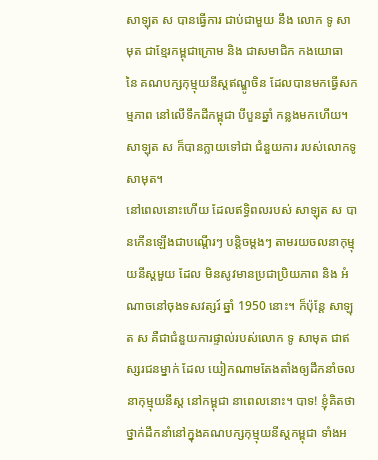សាឡុត ស បានធ្វើការ ជាប់ជាមួយ នឹង លោក ទូ សាមុត ជាខែ្មរកម្ពុជាក្រោម និង ជាសមាជិក កងយោធា នៃ គណបក្សកុម្មុយនីស្តឥណ្ឌូចិន ដែលបានមកធ្វើសកម្មភាព នៅលើទឹកដីកម្ពុជា បីបួនឆ្នាំ កន្លងមកហើយ។ សាឡុត ស ក៏បានក្លាយទៅជា ជំនួយការ របស់លោកទូ សាមុត។
នៅពេលនោះហើយ ដែលឥទ្ធិពលរបស់ សាឡុត ស បានកើនឡើងជាបណ្តើរៗ បន្តិចម្តងៗ តាមរយចលនាកុម្មុយនីស្តមួយ ដែល មិនសូវមានប្រជាប្រិយភាព និង អំណាចនៅចុងទសវត្សរ៍ ឆ្នាំ 1950 នោះ។ ក៏ប៉ុនែ្ត សាឡុត ស គឺជាជំនួយការផ្ទាល់របស់លោក ទូ សាមុត ជាឥស្សរជនម្នាក់ ដែល យៀកណាមតែងតាំងឲ្យដឹកនាំចលនាកុម្មុយនីស្ត នៅកម្ពុជា នាពេលនោះ។ បាទ! ខ្ញុំគិតថា ថ្នាក់ដឹកនាំនៅក្នុងគណបក្សកុម្មុយនីស្តកម្ពុជា ទាំងអ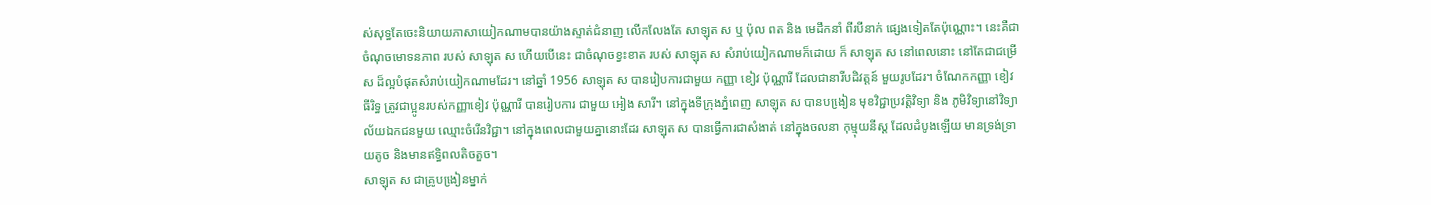ស់សុទ្ធតែចេះនិយាយភាសាយៀកណាមបានយ៉ាងស្ទាត់ជំនាញ លើកលែងតែ សាឡុត ស ឬ ប៉ុល ពត និង មេដឹកនាំ ពីរបីនាក់ ផេ្សងទៀតតែប៉ុណ្ណោះ។ នេះគឺជា ចំណុចមោទនភាព របស់ សាឡុត ស ហើយបើនេះ ជាចំណុចខ្វះខាត របស់ សាឡុត ស សំរាប់យៀកណាមក៏ដោយ ក៏ សាឡុត ស នៅពេលនោះ នៅតែជាជម្រើស ដ៏ល្អបំផុតសំរាប់យៀកណាមដែរ។ នៅឆ្នាំ 1956 សាឡុត ស បានរៀបការជាមួយ កញ្ញា ខៀវ ប៉ុណ្ណារី ដែលជានារីបដិវត្តន៍ មួយរូបដែរ។ ចំណែកកញ្ញា ខៀវ ធីរិទ្ធ ត្រូវជាប្អូនរបស់កញ្ញាខៀវ ប៉ុណ្ណារី បានរៀបការ ជាមួយ អៀង សារី។ នៅក្នុងទីក្រុងភ្នំពេញ សាឡុត ស បានបងៀ្រន មុខវិជ្ជាប្រវត្តិវិទ្យា និង ភូមិវិទ្យានៅវិទ្យាល័យឯកជនមួយ ឈ្មោះចំរើនវិជ្ជា។ នៅក្នុងពេលជាមួយគ្នានោះដែរ សាឡុត ស បានធ្វើការជាសំងាត់ នៅក្នុងចលនា កុម្មុយនីស្ត ដែលដំបូងឡើយ មានទ្រង់ទ្រាយតូច និងមានឥទ្ធិពលតិចតួច។
សាឡុត ស ជាគ្រូបងៀ្រនម្នាក់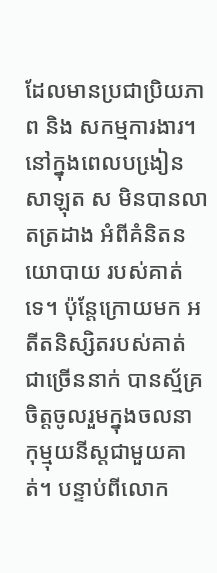ដែលមានប្រជាប្រិយភាព និង សកម្មការងារ។ នៅក្នុងពេលបងៀ្រន សាឡុត ស មិនបានលាតត្រដាង អំពីគំនិតនយោបាយ របស់គាត់ទេ។ ប៉ុនែ្តក្រោយមក អតីតនិស្សិតរបស់គាត់ ជាច្រើននាក់ បានស្ម័គ្រចិត្តចូលរួមក្នុងចលនា កុម្មុយនីស្តជាមួយគាត់។ បន្ទាប់ពីលោក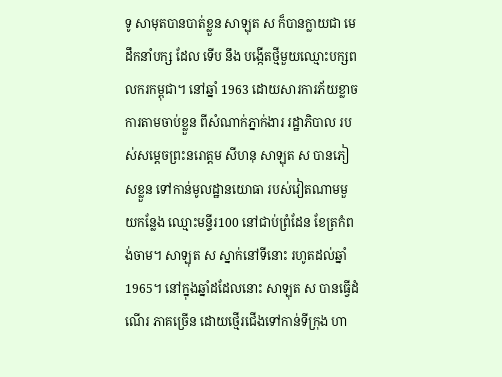ទូ សាមុតបានបាត់ខ្លួន សាឡុត ស ក៏បានក្លាយជា មេដឹកនាំបក្ស ដែល ទើប នឹង បង្កើតថ្មីមួយឈ្មោះបក្សពលករកម្ពុជា។ នៅឆ្នាំ 1963 ដោយសារការភ័យខ្លាច ការតាមចាប់ខ្លួន ពីសំណាក់ភ្នាក់ងារ រដ្ឋាភិបាល របស់សមេ្តចព្រះនរោត្តម សីហនុ សាឡុត ស បានភៀសខ្លួន ទៅកាន់មូលដ្ឋានយោធា របស់វៀតណាមមួយកនែ្លង ឈ្មោះមន្ទីរ100 នៅជាប់ព្រំដែន ខែត្រកំពង់ចាម។ សាឡុត ស ស្នាក់នៅទីនោះ រហូតដល់ឆ្នាំ 1965។ នៅក្នុងឆ្នាំដដែលនោះ សាឡុត ស បានធ្វើដំណើរ ភាគច្រើន ដោយថ្មើរជើងទៅកាន់ទីក្រុង ហា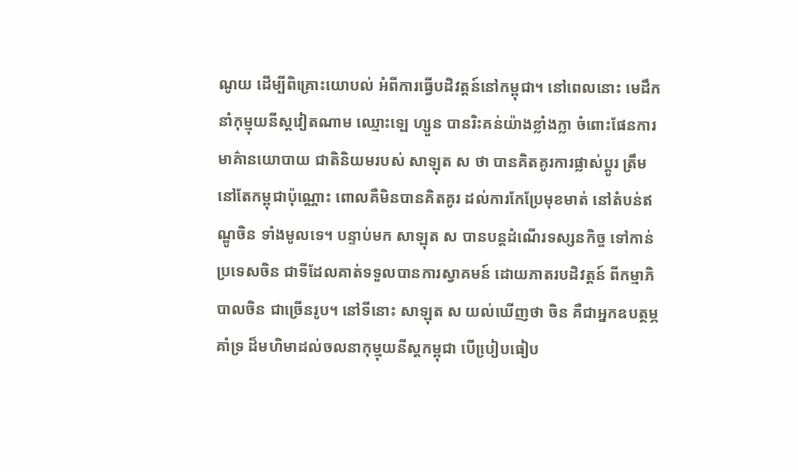ណូយ ដើម្បីពិគ្រោះយោបល់ អំពីការធ្វើបដិវត្តន៍នៅកម្ពុជា។ នៅពេលនោះ មេដឹកនាំកុម្មុយនីស្តវៀតណាម ឈ្មោះឡេ ហ្សួន បានរិះគន់យ៉ាងខ្លាំងក្លា ចំពោះផែនការមាគ៌ានយោបាយ ជាតិនិយមរបស់ សាឡុត ស ថា បានគិតគូរការផ្លាស់ប្តូរ ត្រឹមនៅតែកម្ពុជាប៉ុណ្ណោះ ពោលគឺមិនបានគិតគូរ ដល់ការកែប្រែមុខមាត់ នៅតំបន់ឥណ្ឌូចិន ទាំងមូលទេ។ បន្ទាប់មក សាឡុត ស បានបន្តដំណើរទស្សនកិច្ច ទៅកាន់ប្រទេសចិន ជាទីដែលគាត់ទទួលបានការស្វាគមន៍ ដោយភាតរបដិវត្តន៍ ពីកម្មាភិបាលចិន ជាច្រើនរូប។ នៅទីនោះ សាឡុត ស យល់ឃើញថា ចិន គឺជាអ្នកឧបត្ថម្ភគាំទ្រ ដ៏មហិមាដល់ចលនាកុម្មុយនីស្តកម្ពុជា បើបៀ្របធៀប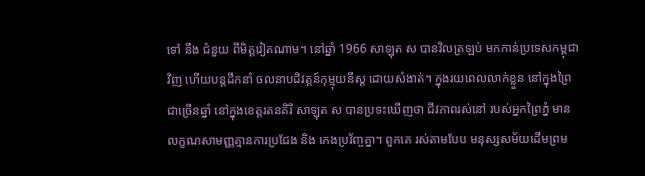ទៅ នឹង ជំនួយ ពីមិត្តវៀតណាម។ នៅឆ្នាំ 1966 សាឡុត ស បានវិលត្រឡប់ មកកាន់ប្រទេសកម្ពុជាវិញ ហើយបន្តដឹកនាំ ចលនាបដិវត្តន៍កុម្មុយនីស្ត ដោយសំងាត់។ ក្នុងរយពេលលាក់ខ្លួន នៅក្នុងព្រៃជាច្រើនឆ្នាំ នៅក្នុងខេត្តរតនគិរី សាឡុត ស បានប្រទះឃើញថា ជីវភាពរស់នៅ របស់អ្នកព្រៃភ្នំ មានលក្ខណសាមញ្ញគ្មានការប្រជែង និង កេងប្រវ័ញ្ចគ្នា។ ពួកគេ រស់តាមបែប មនុស្សសម័យដើមព្រម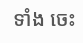ទាំង ចេះ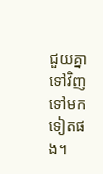ជួយគ្នាទៅវិញទៅមក ទៀតផង។